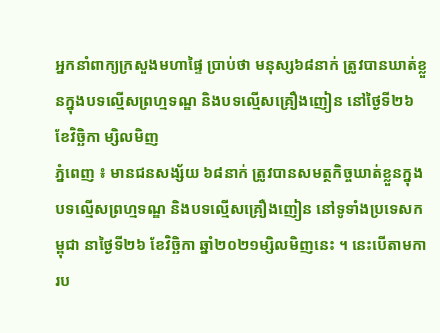អ្នកនាំពាក្យក្រសួងមហាផ្ទៃ ប្រាប់ថា មនុស្ស៦៨នាក់ ត្រូវបានឃាត់ខ្លួនក្នុងបទល្មើសព្រហ្មទណ្ឌ និងបទល្មើសគ្រឿងញៀន នៅថ្ងៃទី២៦ ខែវិច្ឆិកា ម្សិលមិញ
ភ្នំពេញ ៖ មានជនសង្ស័យ ៦៨នាក់ ត្រូវបានសមត្ថកិច្ចឃាត់ខ្លួនក្នុងបទល្មើសព្រហ្មទណ្ឌ និងបទល្មើសគ្រឿងញៀន នៅទូទាំងប្រទេសកម្ពុជា នាថ្ងៃទី២៦ ខែវិច្ឆិកា ឆ្នាំ២០២១ម្សិលមិញនេះ ។ នេះបើតាមការប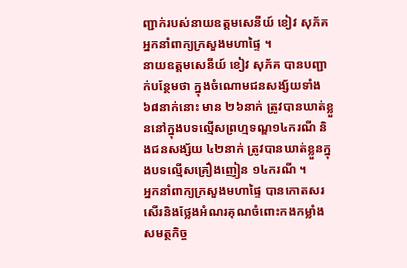ញ្ជាក់របស់នាយឧត្តមសេនីយ៍ ខៀវ សុភ័គ អ្នកនាំពាក្យក្រសួងមហាផ្ទៃ ។
នាយឧត្តមសេនីយ៍ ខៀវ សុភ័គ បានបញ្ជាក់បន្ថែមថា ក្នុងចំណោមជនសង្ស័យទាំង៦៨នាក់នោះ មាន ២៦នាក់ ត្រូវបានឃាត់ខ្លួននៅក្នុងបទល្មើសព្រហ្មទណ្ឌ១៤ករណី និងជនសង្ស័យ ៤២នាក់ ត្រូវបានឃាត់ខ្លួនក្នុងបទល្មើសគ្រឿងញៀន ១៤ករណី ។
អ្នកនាំពាក្យក្រសួងមហាផ្ទៃ បានកោតសរសើរនិងថ្លែងអំណរគុណចំពោះកងកម្លាំងសមត្ថកិច្ច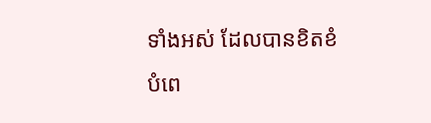ទាំងអស់ ដែលបានខិតខំបំពេ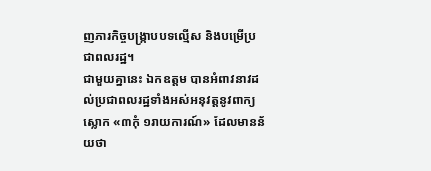ញភារកិច្ចបង្ក្រាបបទល្មើស និងបម្រើប្រជាពលរដ្ឋ។
ជាមួយគ្នានេះ ឯកឧត្តម បានអំពាវនាវដល់ប្រជាពលរដ្ឋទាំងអស់អនុវត្តនូវពាក្យស្លោក «៣កុំ ១រាយការណ៍» ដែលមានន័យថា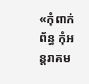«កុំពាក់ព័ន្ធ កុំអន្តរាគម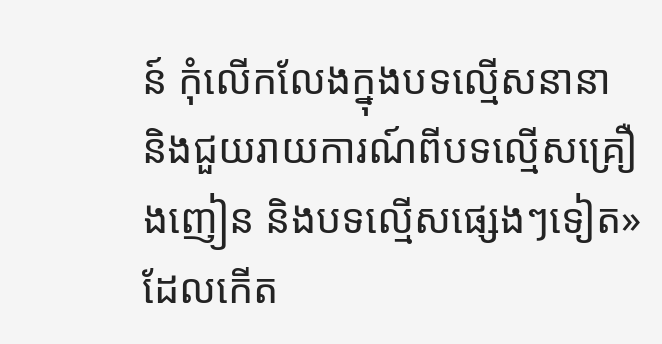ន៍ កុំលើកលែងក្នុងបទល្មើសនានា និងជួយរាយការណ៍ពីបទល្មើសគ្រឿងញៀន និងបទល្មើសផ្សេងៗទៀត» ដែលកើត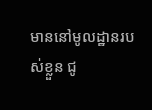មាននៅមូលដ្ឋានរបស់ខ្លួន ជូ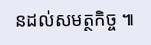នដល់សមត្ថកិច្ច ៕